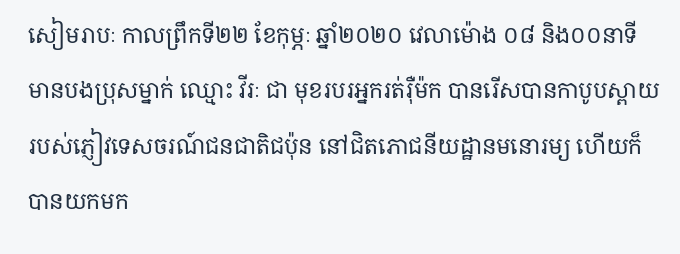សៀមរាបៈ កាលព្រឹកទី២២ ខែកុម្ភៈ ឆ្នាំ២០២០ វេលាម៉ោង ០៨ និង០០នាទី មានបងប្រុសម្នាក់ ឈ្មោះ វីរៈ ជា មុខរបរអ្នករត់រ៉ឺម៉ក បានរើសបានកាបូបស្ពាយ របស់ភ្ញៀវទេសចរណ៍ជនជាតិជប៉ុន នៅជិតភោជនីយដ្ឋានមនោរម្យ ហើយក៏បានយកមក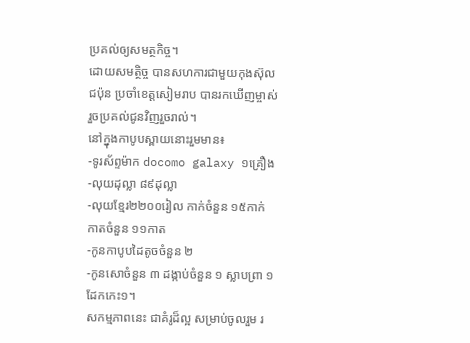ប្រគល់ឲ្យសមត្ថកិច្ច។
ដោយសមត្ថិច្ច បានសហការជាមួយកុងស៊ុលជប៉ុន ប្រចាំខេត្តសៀមរាប បានរកឃើញម្ចាស់ រួចប្រគល់ជូនវិញរួចរាល់។
នៅក្នុងកាបូបស្ពាយនោះរួមមាន៖
-ទូរស័ព្ទម៉ាក docomo galaxy ១គ្រឿង
-លុយដុល្លា ៨៩ដុល្លា
-លុយខ្មែរ២២០០រៀល កាក់ចំនួន ១៥កាក់ កាតចំនួន ១១កាត
-កូនកាបូបដៃតូចចំនួន ២
-កូនសោចំនួន ៣ ដង្កាប់ចំនួន ១ ស្លាបព្រា ១ ដែកកេះ១។
សកម្មភាពនេះ ជាគំរូដ៏ល្អ សម្រាប់ចូលរួម រ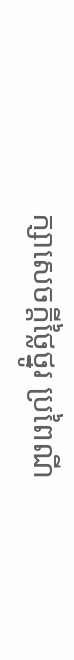ក្សាសេចក្តីថ្លៃថ្នូរ ប្រពៃណី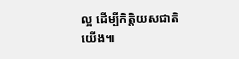ល្អ ដើម្បីកិត្តិយសជាតិយើង៕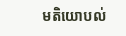មតិយោបល់